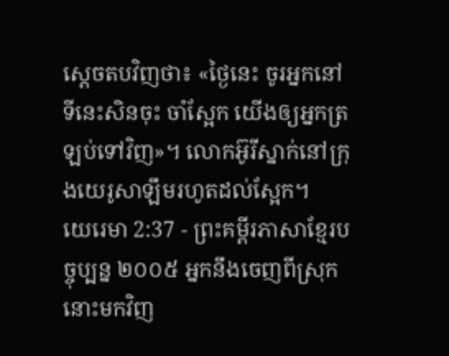ស្ដេចតបវិញថា៖ «ថ្ងៃនេះ ចូរអ្នកនៅទីនេះសិនចុះ ចាំស្អែក យើងឲ្យអ្នកត្រឡប់ទៅវិញ»។ លោកអ៊ូរីស្នាក់នៅក្រុងយេរូសាឡឹមរហូតដល់ស្អែក។
យេរេមា 2:37 - ព្រះគម្ពីរភាសាខ្មែរបច្ចុប្បន្ន ២០០៥ អ្នកនឹងចេញពីស្រុកនោះមកវិញ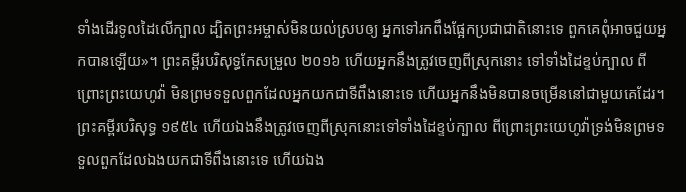ទាំងដើរទូលដៃលើក្បាល ដ្បិតព្រះអម្ចាស់មិនយល់ស្របឲ្យ អ្នកទៅរកពឹងផ្អែកប្រជាជាតិនោះទេ ពួកគេពុំអាចជួយអ្នកបានឡើយ»។ ព្រះគម្ពីរបរិសុទ្ធកែសម្រួល ២០១៦ ហើយអ្នកនឹងត្រូវចេញពីស្រុកនោះ ទៅទាំងដៃខ្ទប់ក្បាល ពីព្រោះព្រះយេហូវ៉ា មិនព្រមទទួលពួកដែលអ្នកយកជាទីពឹងនោះទេ ហើយអ្នកនឹងមិនបានចម្រើននៅជាមួយគេដែរ។ ព្រះគម្ពីរបរិសុទ្ធ ១៩៥៤ ហើយឯងនឹងត្រូវចេញពីស្រុកនោះទៅទាំងដៃខ្ទប់ក្បាល ពីព្រោះព្រះយេហូវ៉ាទ្រង់មិនព្រមទទួលពួកដែលឯងយកជាទីពឹងនោះទេ ហើយឯង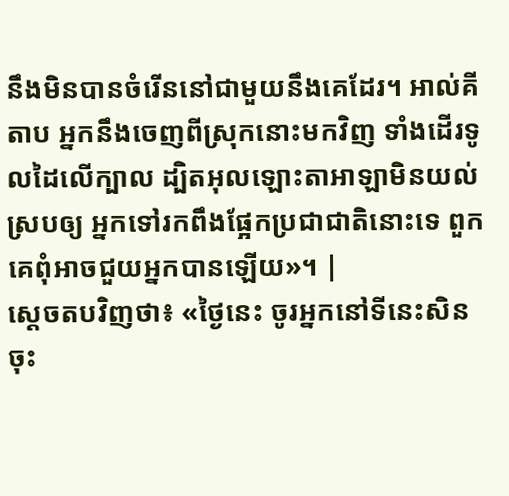នឹងមិនបានចំរើននៅជាមួយនឹងគេដែរ។ អាល់គីតាប អ្នកនឹងចេញពីស្រុកនោះមកវិញ ទាំងដើរទូលដៃលើក្បាល ដ្បិតអុលឡោះតាអាឡាមិនយល់ស្របឲ្យ អ្នកទៅរកពឹងផ្អែកប្រជាជាតិនោះទេ ពួកគេពុំអាចជួយអ្នកបានឡើយ»។ |
ស្ដេចតបវិញថា៖ «ថ្ងៃនេះ ចូរអ្នកនៅទីនេះសិនចុះ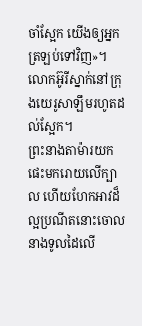ចាំស្អែក យើងឲ្យអ្នកត្រឡប់ទៅវិញ»។ លោកអ៊ូរីស្នាក់នៅក្រុងយេរូសាឡឹមរហូតដល់ស្អែក។
ព្រះនាងតាម៉ារយកផេះមករោយលើក្បាល ហើយហែកអាវដ៏ល្អប្រណីតនោះចោល នាងទូលដៃលើ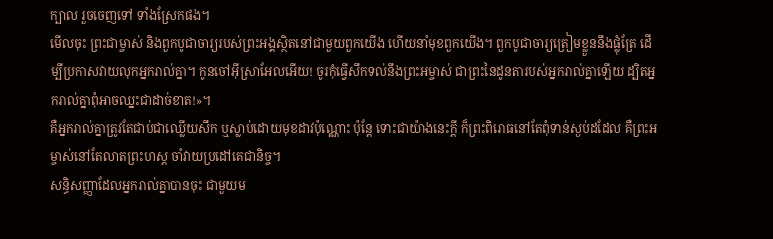ក្បាល រួចចេញទៅ ទាំងស្រែកផង។
មើលចុះ ព្រះជាម្ចាស់ និងពួកបូជាចារ្យរបស់ព្រះអង្គស្ថិតនៅជាមួយពួកយើង ហើយនាំមុខពួកយើង។ ពួកបូជាចារ្យត្រៀមខ្លួននឹងផ្លុំត្រែ ដើម្បីប្រកាសវាយលុកអ្នករាល់គ្នា។ កូនចៅអ៊ីស្រាអែលអើយ! ចូរកុំធ្វើសឹកទល់នឹងព្រះអម្ចាស់ ជាព្រះនៃដូនតារបស់អ្នករាល់គ្នាឡើយ ដ្បិតអ្នករាល់គ្នាពុំអាចឈ្នះជាដាច់ខាត!»។
គឺអ្នករាល់គ្នាត្រូវតែជាប់ជាឈ្លើយសឹក ឬស្លាប់ដោយមុខដាវប៉ុណ្ណោះ ប៉ុន្តែ ទោះជាយ៉ាងនេះក្ដី ក៏ព្រះពិរោធនៅតែពុំទាន់ស្ងប់ដដែល គឺព្រះអម្ចាស់នៅតែលាតព្រះហស្ដ ចាំវាយប្រដៅគេជានិច្ច។
សន្ធិសញ្ញាដែលអ្នករាល់គ្នាបានចុះ ជាមួយម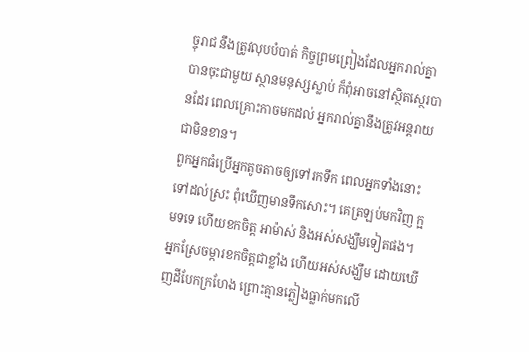ច្ចុរាជ នឹងត្រូវលុបបំបាត់ កិច្ចព្រមព្រៀងដែលអ្នករាល់គ្នាបានចុះជាមួយ ស្ថានមនុស្សស្លាប់ ក៏ពុំអាចនៅស្ថិតស្ថេរបានដែរ ពេលគ្រោះកាចមកដល់ អ្នករាល់គ្នានឹងត្រូវអន្តរាយជាមិនខាន។
ពួកអ្នកធំប្រើអ្នកតូចតាចឲ្យទៅរកទឹក ពេលអ្នកទាំងនោះទៅដល់ស្រះ ពុំឃើញមានទឹកសោះ។ គេត្រឡប់មកវិញ ក្អមទទេ ហើយខកចិត្ត អាម៉ាស់ និងអស់សង្ឃឹមទៀតផង។
អ្នកស្រែចម្ការខកចិត្តជាខ្លាំង ហើយអស់សង្ឃឹម ដោយឃើញដីបែកក្រហែង ព្រោះគ្មានភ្លៀងធ្លាក់មកលើ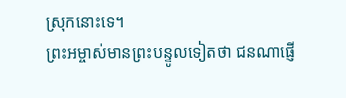ស្រុកនោះទេ។
ព្រះអម្ចាស់មានព្រះបន្ទូលទៀតថា ជនណាផ្ញើ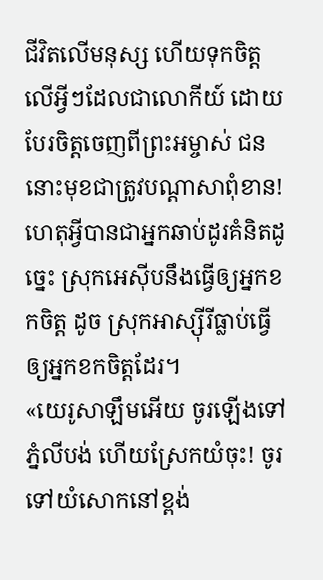ជីវិតលើមនុស្ស ហើយទុកចិត្តលើអ្វីៗដែលជាលោកីយ៍ ដោយបែរចិត្តចេញពីព្រះអម្ចាស់ ជននោះមុខជាត្រូវបណ្ដាសាពុំខាន!
ហេតុអ្វីបានជាអ្នកឆាប់ដូរគំនិតដូច្នេះ ស្រុកអេស៊ីបនឹងធ្វើឲ្យអ្នកខកចិត្ត ដូច ស្រុកអាស្ស៊ីរីធ្លាប់ធ្វើឲ្យអ្នកខកចិត្តដែរ។
«យេរូសាឡឹមអើយ ចូរឡើងទៅភ្នំលីបង់ ហើយស្រែកយំចុះ! ចូរទៅយំសោកនៅខ្ពង់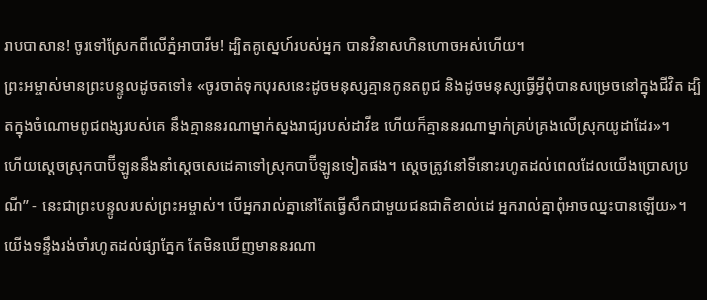រាបបាសាន! ចូរទៅស្រែកពីលើភ្នំអាបារីម! ដ្បិតគូស្នេហ៍របស់អ្នក បានវិនាសហិនហោចអស់ហើយ។
ព្រះអម្ចាស់មានព្រះបន្ទូលដូចតទៅ៖ «ចូរចាត់ទុកបុរសនេះដូចមនុស្សគ្មានកូនតពូជ និងដូចមនុស្សធ្វើអ្វីពុំបានសម្រេចនៅក្នុងជីវិត ដ្បិតក្នុងចំណោមពូជពង្សរបស់គេ នឹងគ្មាននរណាម្នាក់ស្នងរាជ្យរបស់ដាវីឌ ហើយក៏គ្មាននរណាម្នាក់គ្រប់គ្រងលើស្រុកយូដាដែរ»។
ហើយស្ដេចស្រុកបាប៊ីឡូននឹងនាំស្ដេចសេដេគាទៅស្រុកបាប៊ីឡូនទៀតផង។ ស្ដេចត្រូវនៅទីនោះរហូតដល់ពេលដែលយើងប្រោសប្រណី” - នេះជាព្រះបន្ទូលរបស់ព្រះអម្ចាស់។ បើអ្នករាល់គ្នានៅតែធ្វើសឹកជាមួយជនជាតិខាល់ដេ អ្នករាល់គ្នាពុំអាចឈ្នះបានឡើយ»។
យើងទន្ទឹងរង់ចាំរហូតដល់ផ្សាភ្នែក តែមិនឃើញមាននរណា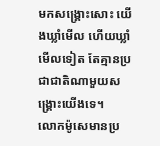មកសង្គ្រោះសោះ យើងឃ្លាំមើល ហើយឃ្លាំមើលទៀត តែគ្មានប្រជាជាតិណាមួយសង្គ្រោះយើងទេ។
លោកម៉ូសេមានប្រ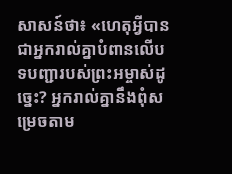សាសន៍ថា៖ «ហេតុអ្វីបានជាអ្នករាល់គ្នាបំពានលើបទបញ្ជារបស់ព្រះអម្ចាស់ដូច្នេះ? អ្នករាល់គ្នានឹងពុំសម្រេចតាម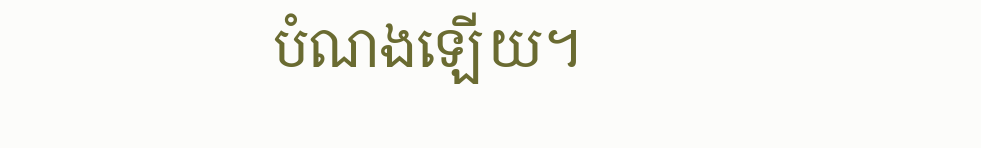បំណងឡើយ។